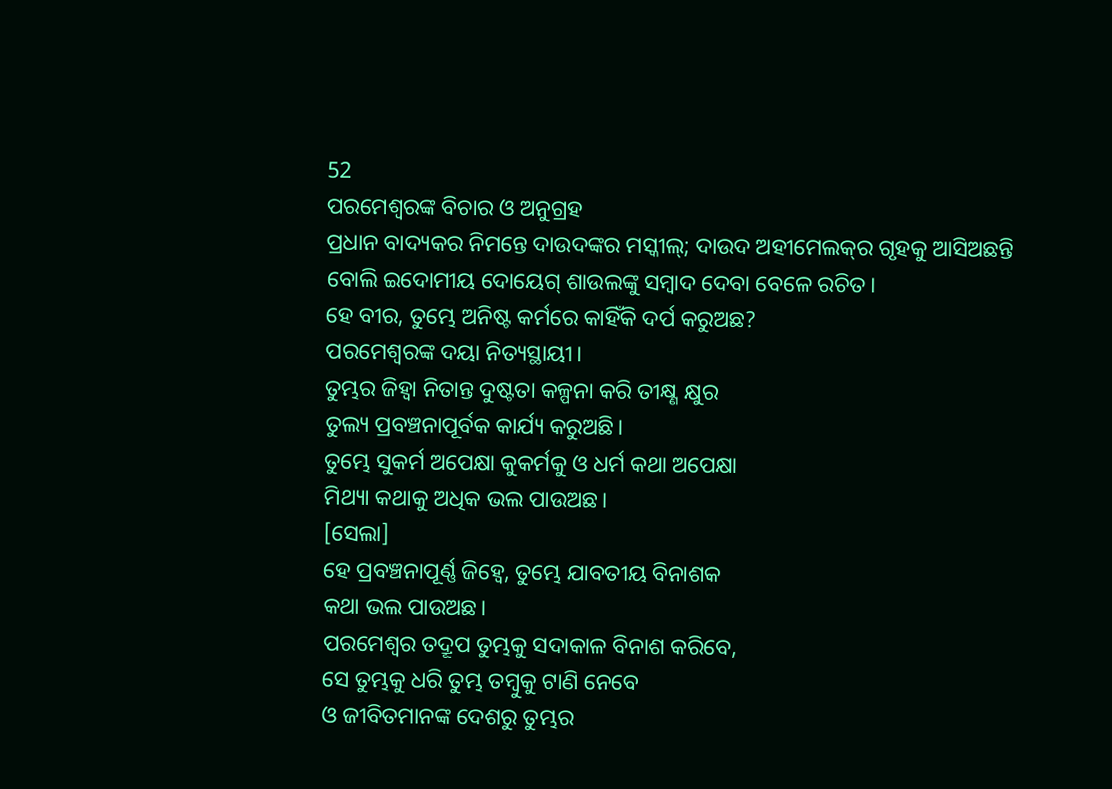52
ପରମେଶ୍ୱରଙ୍କ ବିଚାର ଓ ଅନୁଗ୍ରହ
ପ୍ରଧାନ ବାଦ୍ୟକର ନିମନ୍ତେ ଦାଉଦଙ୍କର ମସ୍କୀଲ୍‍; ଦାଉଦ ଅହୀମେଲକ୍‍ର ଗୃହକୁ ଆସିଅଛନ୍ତି ବୋଲି ଇଦୋମୀୟ ଦୋୟେଗ୍‍ ଶାଉଲଙ୍କୁ ସମ୍ବାଦ ଦେବା ବେଳେ ରଚିତ।
ହେ ବୀର, ତୁମ୍ଭେ ଅନିଷ୍ଟ କର୍ମରେ କାହିଁକି ଦର୍ପ କରୁଅଛ?
ପରମେଶ୍ୱରଙ୍କ ଦୟା ନିତ୍ୟସ୍ଥାୟୀ।
ତୁମ୍ଭର ଜିହ୍ୱା ନିତାନ୍ତ ଦୁଷ୍ଟତା କଳ୍ପନା କରି ତୀକ୍ଷ୍ଣ କ୍ଷୁର
ତୁଲ୍ୟ ପ୍ରବଞ୍ଚନାପୂର୍ବକ କାର୍ଯ୍ୟ କରୁଅଛି।
ତୁମ୍ଭେ ସୁକର୍ମ ଅପେକ୍ଷା କୁକର୍ମକୁ ଓ ଧର୍ମ କଥା ଅପେକ୍ଷା
ମିଥ୍ୟା କଥାକୁ ଅଧିକ ଭଲ ପାଉଅଛ।
[ସେଲା]
ହେ ପ୍ରବଞ୍ଚନାପୂର୍ଣ୍ଣ ଜିହ୍ୱେ, ତୁମ୍ଭେ ଯାବତୀୟ ବିନାଶକ
କଥା ଭଲ ପାଉଅଛ।
ପରମେଶ୍ୱର ତଦ୍ରୂପ ତୁମ୍ଭକୁ ସଦାକାଳ ବିନାଶ କରିବେ,
ସେ ତୁମ୍ଭକୁ ଧରି ତୁମ୍ଭ ତମ୍ବୁକୁ ଟାଣି ନେବେ
ଓ ଜୀବିତମାନଙ୍କ ଦେଶରୁ ତୁମ୍ଭର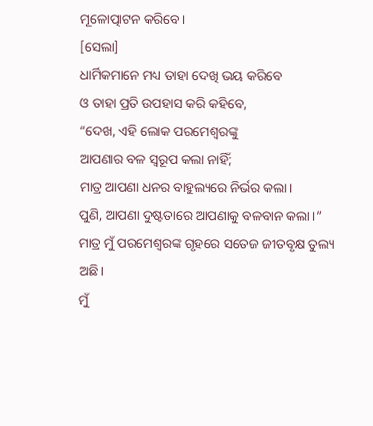ମୂଳୋତ୍ପାଟନ କରିବେ।
[ସେଲା]
ଧାର୍ମିକମାନେ ମଧ୍ୟ ତାହା ଦେଖି ଭୟ କରିବେ
ଓ ତାହା ପ୍ରତି ଉପହାସ କରି କହିବେ,
“ଦେଖ, ଏହି ଲୋକ ପରମେଶ୍ୱରଙ୍କୁ
ଆପଣାର ବଳ ସ୍ୱରୂପ କଲା ନାହିଁ;
ମାତ୍ର ଆପଣା ଧନର ବାହୁଲ୍ୟରେ ନିର୍ଭର କଲା।
ପୁଣି, ଆପଣା ଦୁଷ୍ଟତାରେ ଆପଣାକୁ ବଳବାନ କଲା।”
ମାତ୍ର ମୁଁ ପରମେଶ୍ୱରଙ୍କ ଗୃହରେ ସତେଜ ଜୀତବୃକ୍ଷ ତୁଲ୍ୟ ଅଛି।
ମୁଁ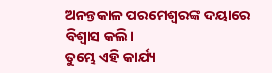ଅନନ୍ତକାଳ ପରମେଶ୍ୱରଙ୍କ ଦୟାରେ ବିଶ୍ୱାସ କଲି।
ତୁମ୍ଭେ ଏହି କାର୍ଯ୍ୟ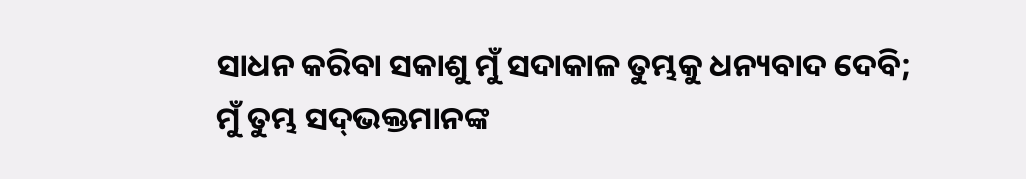ସାଧନ କରିବା ସକାଶୁ ମୁଁ ସଦାକାଳ ତୁମ୍ଭକୁ ଧନ୍ୟବାଦ ଦେବି;
ମୁଁ ତୁମ୍ଭ ସଦ୍‍ଭକ୍ତମାନଙ୍କ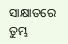ସାକ୍ଷାତରେ ତୁମ୍ଭ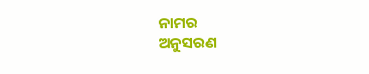ନାମର
ଅନୁସରଣ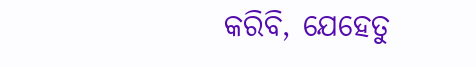କରିବି, ଯେହେତୁ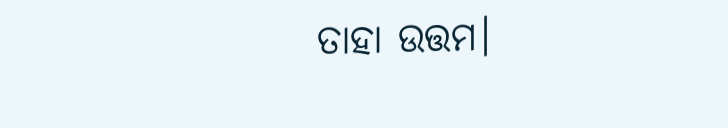ତାହା ଉତ୍ତମ।